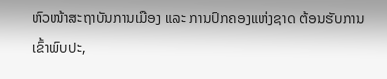ຫົວໜ້າສະຖາບັນການເມືອງ ແລະ ການປົກຄອງແຫ່ງຊາດ ຕ້ອນຮັບການເຂົ້າພົບປະ,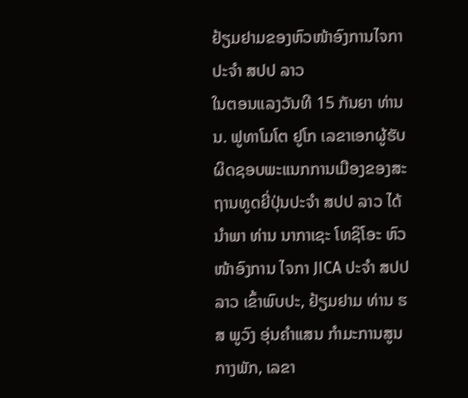ຢ້ຽມຢາມຂອງຫົວໜ້າອົງການໄຈກາ ປະຈຳ ສປປ ລາວ
ໃນຕອນແລງວັນທີ 15 ກັນຍາ ທ່ານ ນ. ຟູທາໂມໂຕ ຢູໂກ ເລຂາເອກຜູ້ຮັບຜິດຊອບພະແນກການເມືອງຂອງສະຖານທູດຍີ່ປຸ່ນປະຈໍາ ສປປ ລາວ ໄດ້ນຳພາ ທ່ານ ນາກາເຊະ ໂທຊິໂອະ ຫົວໜ້າອົງການ ໄຈກາ JICA ປະຈໍາ ສປປ ລາວ ເຂົ້າພົບປະ, ຢ້ຽມຢາມ ທ່ານ ຮສ ພູວົງ ອຸ່ນຄໍາແສນ ກຳມະການສູນກາງພັກ, ເລຂາ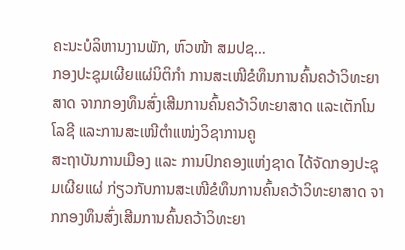ຄະນະບໍລິຫານງານພັກ, ຫົວໜ້າ ສມປຊ…
ກອງປະຊຸມເຜີຍແຜ່ນິຕິກຳ ການສະເໜີຂໍທຶນການຄົ້ນຄວ້າວິທະຍາສາດ ຈາກກອງທຶນສົ່ງເສີມການຄົ້ນຄວ້າວິທະຍາສາດ ແລະເຕັກໂນໂລຊີ ແລະການສະເໜີຕຳແໜ່ງວິຊາການຄູ
ສະຖາບັນການເມືອງ ແລະ ການປົກຄອງແຫ່ງຊາດ ໄດ້ຈັດກອງປະຊຸມເຜີຍແຜ່ ກ່ຽວກັບການສະເໜີຂໍທຶນການຄົ້ນຄວ້າວິທະຍາສາດ ຈາກກອງທຶນສົ່ງເສີມການຄົ້ນຄວ້າວິທະຍາ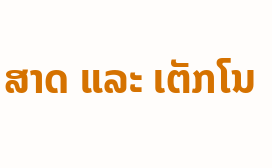ສາດ ແລະ ເຕັກໂນ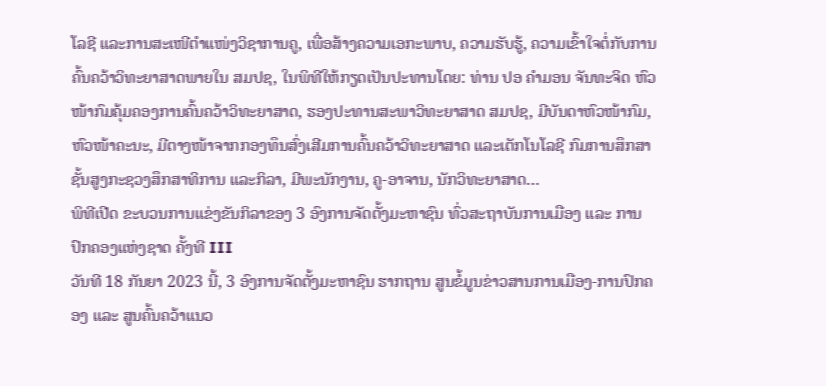ໂລຊີ ແລະການສະເໜີຕຳແໜ່ງວິຊາການຄູ, ເພື່ອສ້າງຄວາມເອກະພາບ, ຄວາມຮັບຮູ້, ຄວາມເຂົ້າໃຈຕໍ່ກັບການຄົ້ນຄວ້າວິທະຍາສາດພາຍໃນ ສມປຊ, ໃນພິທີໃຫ້ກຽດເປັນປະທານໂດຍ: ທ່ານ ປອ ຄຳມອນ ຈັນທະຈິດ ຫົວໜ້າກົມຄຸ້ມຄອງການຄົ້ນຄວ້າວິທະຍາສາດ, ຮອງປະທານສະພາວິທະຍາສາດ ສມປຊ, ມີບັນດາຫົວໜ້າກົມ, ຫົວໜ້າຄະນະ, ມີຕາງໜ້າຈາກກອງທຶນສົ່ງເສີມການຄົ້ນຄວ້າວິທະຍາສາດ ແລະເຕັກໂນໂລຊີ ກົມການສຶກສາຊັ້ນສູງກະຊວງສຶກສາທິການ ແລະກິລາ, ມີພະນັກງານ, ຄູ-ອາຈານ, ນັກວິທະຍາສາດ…
ພິທີເປີດ ຂະບວນການແຂ່ງຂັນກິລາຂອງ 3 ອົງການຈັດຕັ້ງມະຫາຊົນ ທົ່ວສະຖາບັນການເມືອງ ແລະ ການປົກຄອງແຫ່ງຊາດ ຄັ້ງທີ III
ວັນທີ 18 ກັນຍາ 2023 ນີ້, 3 ອົງການຈັດຕັ້ງມະຫາຊົນ ຮາກຖານ ສູນຂໍ້ມູນຂ່າວສານການເມືອງ-ການປົກຄອງ ແລະ ສູນຄົ້ນຄວ້າແນວ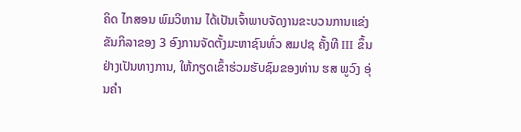ຄິດ ໄກສອນ ພົມວິຫານ ໄດ້ເປັນເຈົ້າພາບຈັດງານຂະບວນການແຂ່ງຂັນກິລາຂອງ 3 ອົງການຈັດຕັ້ງມະຫາຊົນທົ່ວ ສມປຊ ຄັ້ງທີ III ຂຶ້ນຢ່າງເປັນທາງການ, ໃຫ້ກຽດເຂົ້າຮ່ວມຮັບຊົມຂອງທ່ານ ຮສ ພູວົງ ອຸ່ນຄຳ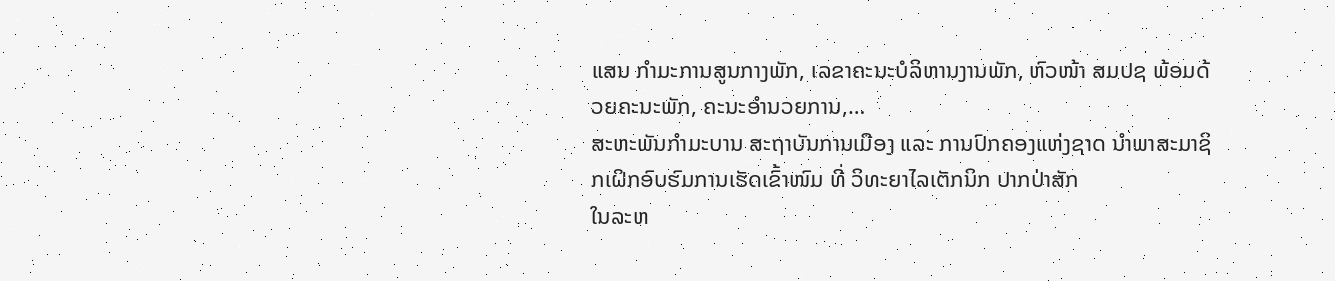ແສນ ກຳມະການສູນກາງພັກ, ເລຂາຄະນະບໍລິຫານງານພັກ, ຫົວໜ້າ ສມປຊ ພ້ອມດ້ວຍຄະນະພັກ, ຄະນະອຳນວຍການ,…
ສະຫະພັນກຳມະບານ ສະຖາບັນການເມືອງ ແລະ ການປົກຄອງແຫ່ງຊາດ ນຳພາສະມາຊິກເຝິກອົບຮົມການເຮັດເຂົ້າໜົມ ທີ່ ວິທະຍາໄລເຕັກນິກ ປາກປ່າສັກ
ໃນລະຫ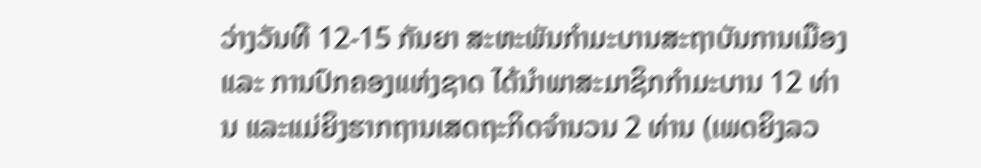ວ່າງວັນທີ 12-15 ກັນຍາ ສະຫະພັນກຳມະບານສະຖາບັນການເມືອງ ແລະ ການປົກຄອງແຫ່ງຊາດ ໄດ້ນຳພາສະມາຊິກກຳມະບານ 12 ທ່ານ ແລະແມ່ຍິງຮາກຖານເສດຖະກິດຈຳນວນ 2 ທ່ານ (ເພດຍິງລວ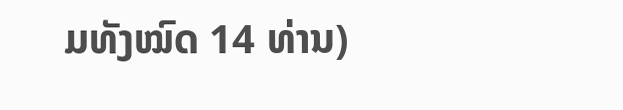ມທັງໝົດ 14 ທ່ານ)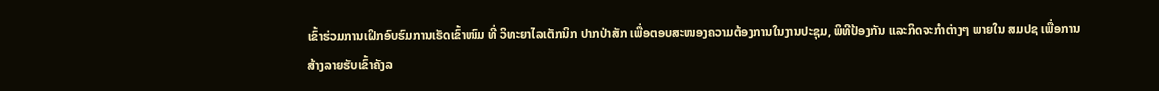ເຂົ້າຮ່ວມການເຝິກອົບຮົມການເຮັດເຂົ້າໜົມ ທີ່ ວິທະຍາໄລເຕັກນິກ ປາກປ່າສັກ ເພື່ອຕອບສະໜອງຄວາມຕ້ອງການໃນງານປະຊຸມ, ພິທີປ້ອງກັນ ແລະກິດຈະກຳຕ່າງໆ ພາຍໃນ ສມປຊ ເພື່ອການສ້າງລາຍຮັບເຂົ້າຄັງລ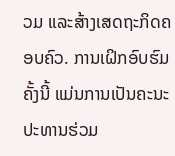ວມ ແລະສ້າງເສດຖະກິດຄອບຄົວ. ການເຝິກອົບຮົມຄັ້ງນີ້ ແມ່ນການເປັນຄະນະປະທານຮ່ວມ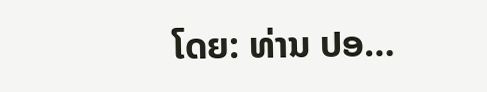ໂດຍ: ທ່ານ ປອ…